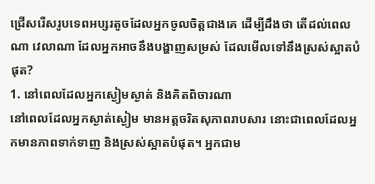ជ្រើសរើសរូបទេពអប្សរតូចដែលអ្នកចូលចិត្តជាងគេ ដើម្បីដឹងថា តើដល់ពេលណា វេលាណា ដែលអ្នកអាចនឹងបង្ហាញសម្រស់ ដែលមើលទៅនឹងស្រស់ស្អាតបំផុត?
1. នៅពេលដែលអ្នកស្ងៀមស្ងាត់ និងគិតពិចារណា
នៅពេលដែលអ្នកស្ងាត់ស្ងៀម មានអត្តចរិតសុភាពរាបសារ នោះជាពេលដែលអ្នកមានភាពទាក់ទាញ និងស្រស់ស្អាតបំផុត។ អ្នកជាម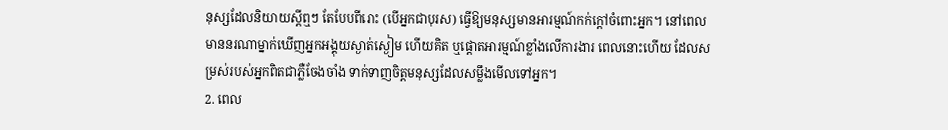នុស្សដែលនិយាយស្ដីឮៗ តែបែបពីរោះ (បើអ្នកជាបុរស) ធ្វើឱ្យមនុស្សមានអារម្មណ៍កក់ក្ដៅចំពោះអ្នក។ នៅពេលមាននរណាម្នាក់ឃើញអ្នកអង្គុយស្ងាត់ស្ងៀម ហើយគិត ឬផ្តោតអារម្មណ៍ខ្លាំងលើការងារ ពេលនោះហើយ ដែលសម្រស់របស់អ្នកពិតជាភ្លឺចែងចាំង ទាក់ទាញចិត្តមនុស្សដែលសម្លឹងមើលទៅអ្នក។
2. ពេល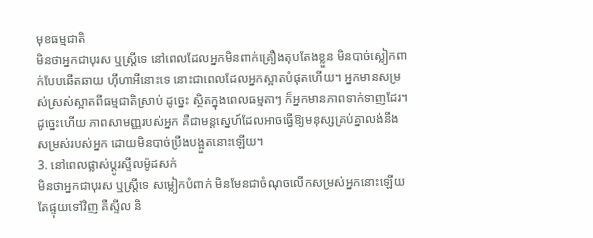មុខធម្មជាតិ
មិនថាអ្នកជាបុរស ឬស្ត្រីទេ នៅពេលដែលអ្នកមិនពាក់គ្រឿងតុបតែងខ្លួន មិនបាច់ស្លៀកពាក់បែបឆើតឆាយ ហ៊ឹហាអីនោះទេ នោះជាពេលដែលអ្នកស្អាតបំផុតហើយ។ អ្នកមានសម្រស់ស្រស់ស្អាតពីធម្មជាតិស្រាប់ ដូច្នេះ ស្ថិតក្នុងពេលធម្មតាៗ ក៏អ្នកមានភាពទាក់ទាញដែរ។ ដូច្នេះហើយ ភាពសាមញ្ញរបស់អ្នក គឺជាមន្តស្នេហ៍ដែលអាចធ្វើឱ្យមនុស្សគ្រប់គ្នាលង់នឹងសម្រស់របស់អ្នក ដោយមិនបាច់ប្រឹងបង្អួតនោះឡើយ។
3. នៅពេលផ្លាស់ប្តូរស្ទីលម៉ូដសក់
មិនថាអ្នកជាបុរស ឬស្ត្រីទេ សម្លៀកបំពាក់ មិនមែនជាចំណុចលើកសម្រស់អ្នកនោះឡើយ តែផ្ទុយទៅវិញ គឺស្ទីល និ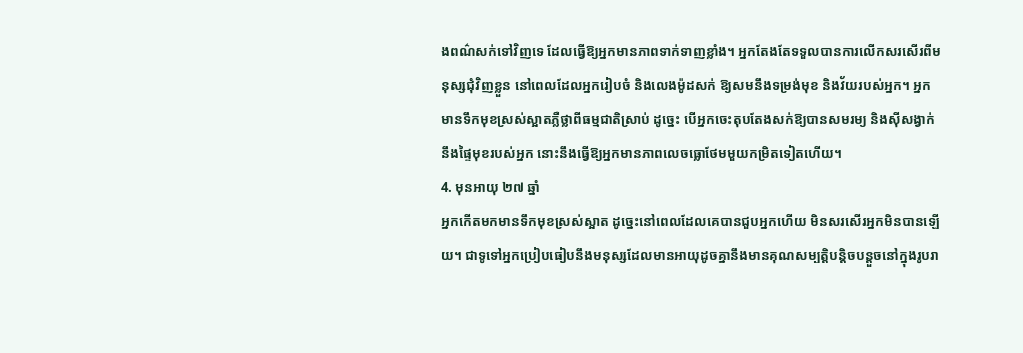ងពណ៌សក់ទៅវិញទេ ដែលធ្វើឱ្យអ្នកមានភាពទាក់ទាញខ្លាំង។ អ្នកតែងតែទទួលបានការលើកសរសើរពីមនុស្សជុំវិញខ្លួន នៅពេលដែលអ្នករៀបចំ និងលេងម៉ូដសក់ ឱ្យសមនឹងទម្រង់មុខ និងវ័យរបស់អ្នក។ អ្នកមានទឹកមុខស្រស់ស្អាតភ្លឺថ្លាពីធម្មជាតិស្រាប់ ដូច្នេះ បើអ្នកចេះតុបតែងសក់ឱ្យបានសមរម្យ និងស៊ីសង្វាក់នឹងផ្ទៃមុខរបស់អ្នក នោះនឹងធ្វើឱ្យអ្នកមានភាពលេចធ្លោថែមមួយកម្រិតទៀតហើយ។
4. មុនអាយុ ២៧ ឆ្នាំ
អ្នកកើតមកមានទឹកមុខស្រស់ស្អាត ដូច្នេះនៅពេលដែលគេបានជួបអ្នកហើយ មិនសរសើរអ្នកមិនបានឡើយ។ ជាទូទៅអ្នកប្រៀបធៀបនឹងមនុស្សដែលមានអាយុដូចគ្នានឹងមានគុណសម្បត្តិបន្តិចបន្តួចនៅក្នុងរូបរា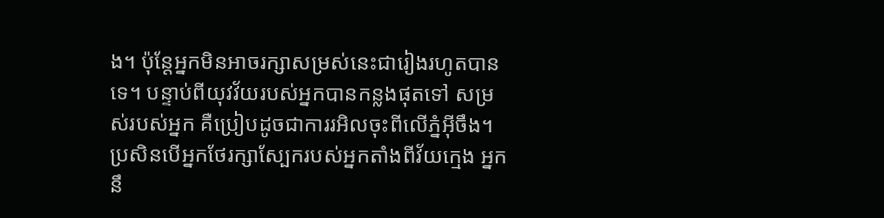ង។ ប៉ុន្តែអ្នកមិនអាចរក្សាសម្រស់នេះជារៀងរហូតបានទេ។ បន្ទាប់ពីយុវវ័យរបស់អ្នកបានកន្លងផុតទៅ សម្រស់របស់អ្នក គឺប្រៀបដូចជាការរអិលចុះពីលើភ្នំអ៊ីចឹង។ ប្រសិនបើអ្នកថែរក្សាស្បែករបស់អ្នកតាំងពីវ័យក្មេង អ្នកនឹ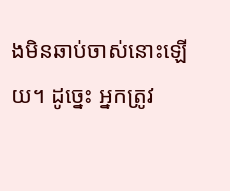ងមិនឆាប់ចាស់នោះឡើយ។ ដូច្នេះ អ្នកត្រូវ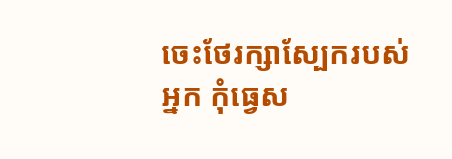ចេះថែរក្សាស្បែករបស់អ្នក កុំធ្វេស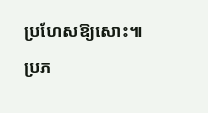ប្រហែសឱ្យសោះ៕
ប្រភ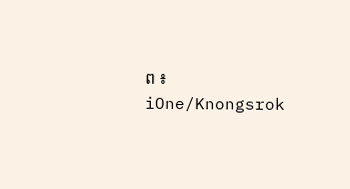ព ៖ iOne/Knongsrok